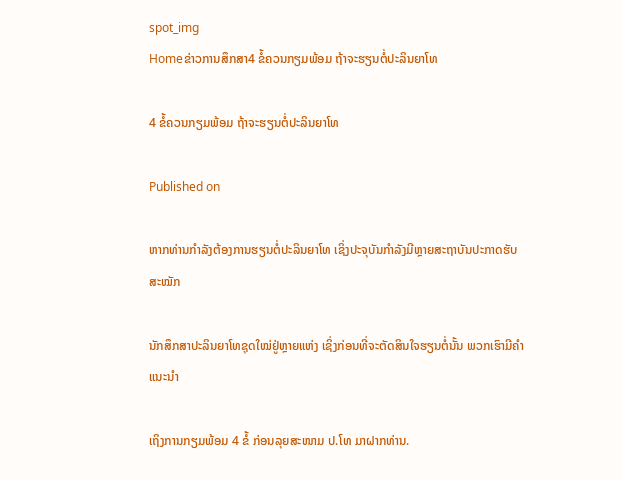spot_img
Homeຂ່າວການສຶກສາ4 ຂໍ້ຄວນກຽມພ້ອມ ຖ້າຈະຮຽນຕໍ່ປະລິນຍາໂທ

4 ຂໍ້ຄວນກຽມພ້ອມ ຖ້າຈະຮຽນຕໍ່ປະລິນຍາໂທ

Published on

ຫາກທ່ານກຳລັງຕ້ອງການຮຽນຕໍ່ປະລິນຍາໂທ ເຊິ່ງປະຈຸບັນກຳລັງມີຫຼາຍສະຖາບັນປະກາດຮັບສະໝັກ

ນັກສຶກສາປະລິນຍາໂທຊຸດໃໝ່ຢູ່ຫຼາຍແຫ່ງ ເຊິ່ງກ່ອນທີ່ຈະຕັດສິນໃຈຮຽນຕໍ່ນັ້ນ ພວກເຮົາມີຄຳແນະນຳ

ເຖິງການກຽມພ້ອມ 4 ຂໍ້ ກ່ອນລຸຍສະໜາມ ປ.ໂທ ມາຝາກທ່ານ.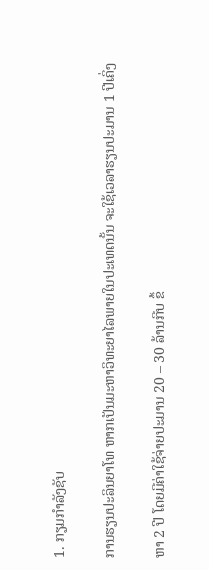1. ກຽມກຳລັງຊັບ

ການຮຽນປະລິນຍາໂທ ຫາກເປັນມະຫາວິທະຍາໄລພາຍໃນປະເທດນັ້ນ ຈະໃຊ້ເວລາຮຽນປະມານ 1 ປີເຄິ່ງ

ຫາ 2 ປີ ໂດຍມີຄ່າໃຊ້ຈ່າຍປະມານ 20 – 30 ລ້ານກີບ ຂຶ້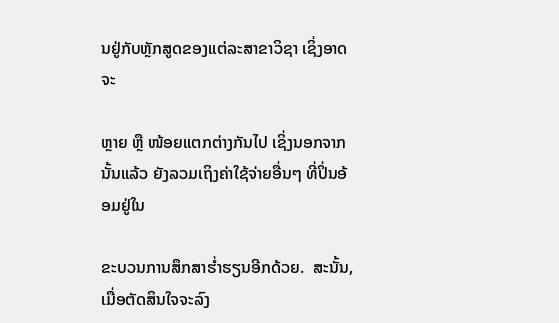ນຢູ່ກັບຫຼັກສູດຂອງແຕ່ລະສາຂາວິຊາ ເຊິ່ງອາດຈະ

ຫຼາຍ ຫຼື ໜ້ອຍແຕກຕ່າງກັນໄປ ເຊິ່ງນອກຈາກນັ້ນແລ້ວ ຍັງລວມເຖິງຄ່າໃຊ້ຈ່າຍອື່ນໆ ທີ່ປິ່ນອ້ອມຢູ່ໃນ

ຂະບວນການສຶກສາຮ່ຳຮຽນອີກດ້ວຍ.  ສະນັ້ນ, ເມື່ອຕັດສິນໃຈຈະລົງ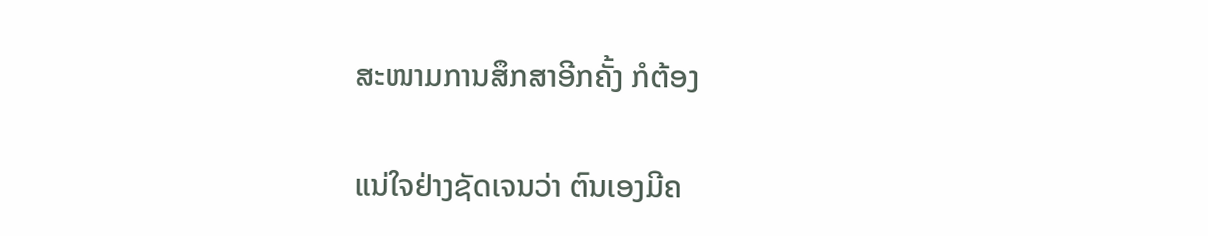ສະໜາມການສຶກສາອີກຄັ້ງ ກໍຕ້ອງ

ແນ່ໃຈຢ່າງຊັດເຈນວ່າ ຕົນເອງມີຄ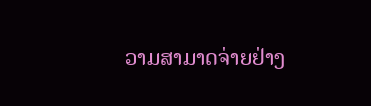ວາມສາມາດຈ່າຍຢ່າງ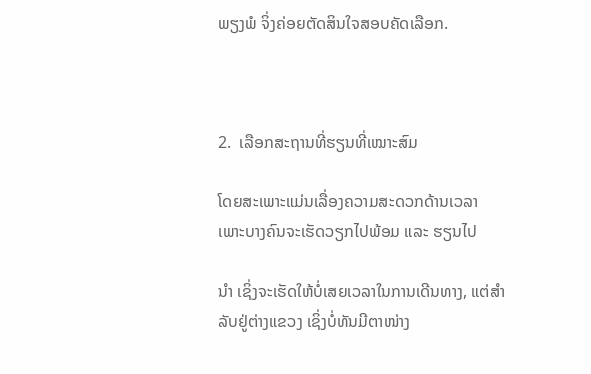ພຽງພໍ ຈິ່ງຄ່ອຍຕັດສິນໃຈສອບຄັດເລືອກ.



2.  ເລືອກສະຖານທີ່ຮຽນທີ່ເໝາະສົມ

ໂດຍສະເພາະແມ່ນເລື່ອງຄວາມສະດວກດ້ານເວລາ ເພາະບາງຄົນຈະເຮັດວຽກໄປພ້ອມ ແລະ ຮຽນໄປ

ນຳ ເຊິ່ງຈະເຮັດໃຫ້ບໍ່ເສຍເວລາໃນການເດີນທາງ, ແຕ່ສຳລັບຢູ່ຕ່າງແຂວງ ເຊິ່ງບໍ່ທັນມີຕາໜ່າງ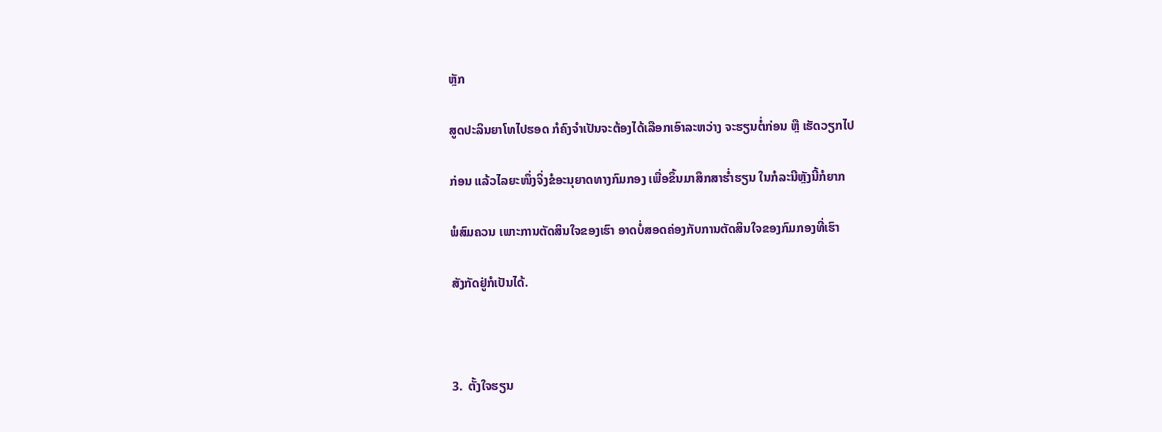ຫຼັກ

ສູດປະລິນຍາໂທໄປຮອດ ກໍຄົງຈຳເປັນຈະຕ້ອງໄດ້ເລືອກເອົາລະຫວ່າງ ຈະຮຽນຕໍ່ກ່ອນ ຫຼື ເຮັດວຽກໄປ

ກ່ອນ ແລ້ວໄລຍະໜຶ່ງຈິ່ງຂໍອະນຸຍາດທາງກົມກອງ ເພື່ອຂຶ້ນມາສຶກສາຮ່ຳຮຽນ ໃນກໍລະນີຫຼັງນີ້ກໍຍາກ

ພໍສົມຄວນ ເພາະການຕັດສິນໃຈຂອງເຮົາ ອາດບໍ່ສອດຄ່ອງກັບການຕັດສິນໃຈຂອງກົມກອງທີ່ເຮົາ

ສັງກັດຢູ່ກໍເປັນໄດ້.



3.  ຕັ້ງໃຈຮຽນ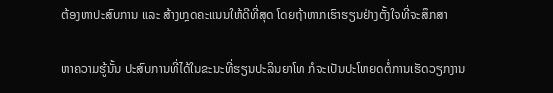ຕ້ອງຫາປະສົບການ ແລະ ສ້າງເກຼດຄະແນນໃຫ້ດີທີ່ສຸດ ໂດຍຖ້າຫາກເຮົາຮຽນຢ່າງຕັ້ງໃຈທີ່ຈະສຶກສາ

ຫາຄວາມຮູ້ນັ້ນ ປະສົບການທີ່ໄດ້ໃນຂະນະທີ່ຮຽນປະລິນຍາໂທ ກໍຈະເປັນປະໂຫຍດຕໍ່ການເຮັດວຽກງານ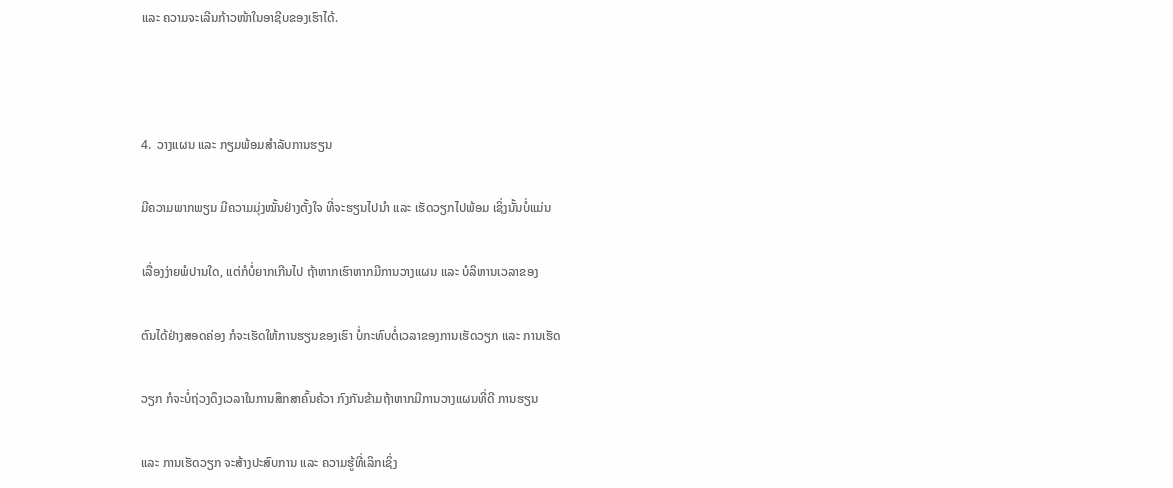ແລະ ຄວາມຈະເລີນກ້າວໜ້າໃນອາຊີບຂອງເຮົາໄດ້.



4.  ວາງແຜນ ແລະ ກຽມພ້ອມສຳລັບການຮຽນ

ມີຄວາມພາກພຽນ ມີຄວາມມຸ່ງໝັ້ນຢ່າງຕັ້ງໃຈ ທີ່ຈະຮຽນໄປນຳ ແລະ ເຮັດວຽກໄປພ້ອມ ເຊິ່ງນັ້ນບໍ່ແມ່ນ

ເລື່ອງງ່າຍພໍປານໃດ, ແຕ່ກໍບໍ່ຍາກເກີນໄປ ຖ້າຫາກເຮົາຫາກມີການວາງແຜນ ແລະ ບໍລິຫານເວລາຂອງ

ຕົນໄດ້ຢ່າງສອດຄ່ອງ ກໍຈະເຮັດໃຫ້ການຮຽນຂອງເຮົາ ບໍ່ກະທົບຕໍ່ເວລາຂອງການເຮັດວຽກ ແລະ ການເຮັດ

ວຽກ ກໍຈະບໍ່ຖ່ວງດຶງເວລາໃນການສຶກສາຄົ້ນຄ້ວາ ກົງກັນຂ້າມຖ້າຫາກມີການວາງແຜນທີ່ດີ ການຮຽນ

ແລະ ການເຮັດວຽກ ຈະສ້າງປະສົບການ ແລະ ຄວາມຮູ້ທີ່ເລິກເຊິ່ງ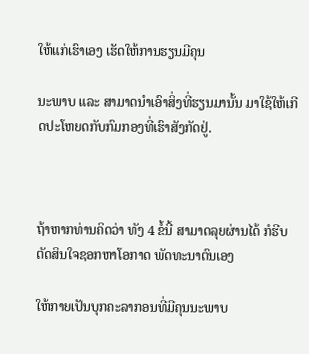ໃຫ້ແກ່ເຮົາເອງ ເຮັດໃຫ້ການຮຽນມີຄຸນ

ນະພາບ ແລະ ສາມາດນຳເອົາສິ່ງທີ່ຮຽນມານັ້ນ ມາໃຊ້ໃຫ້ເກີດປະໂຫຍດກັບກົມກອງທີ່ເຮົາສັງກັດຢູ່.



ຖ້າຫາກທ່ານຄິດວ່າ ທັງ 4 ຂໍ້ນີ້ ສາມາດລຸຍຜ່ານໄດ້ ກໍຮີບຕັດສິນໃຈຊອກຫາໂອກາດ ພັດທະນາຕົນເອງ

ໃຫ້ກາຍເປັນບຸກຄະລາກອນທີ່ມີຄຸນນະພາບ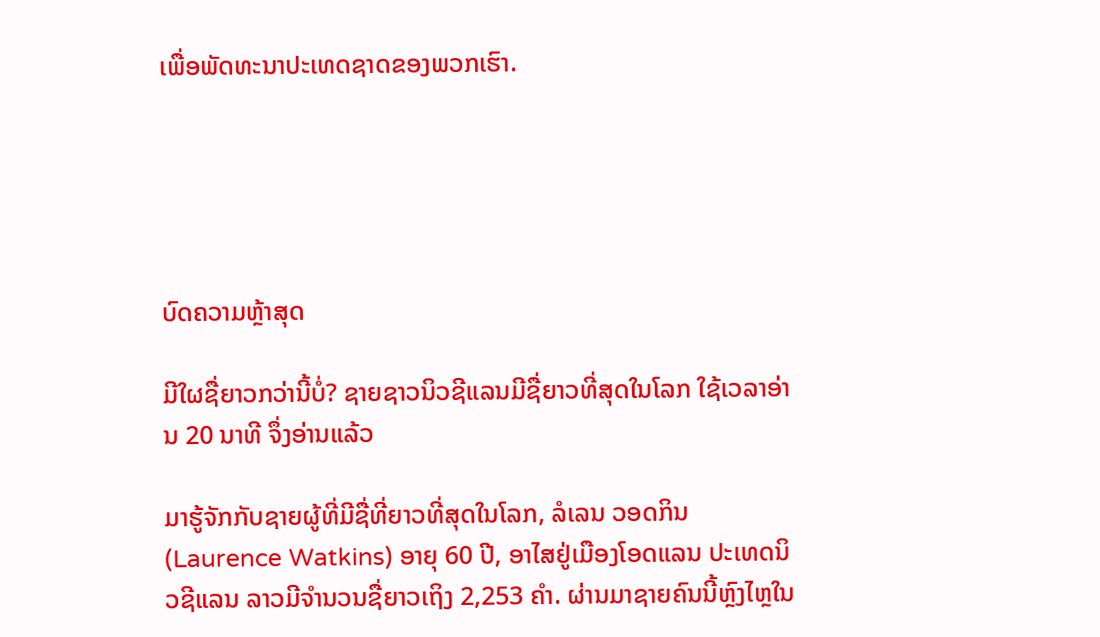ເພື່ອພັດທະນາປະເທດຊາດຂອງພວກເຮົາ.





ບົດຄວາມຫຼ້າສຸດ

ມີໃຜຊື່ຍາວກວ່ານີ້ບໍ່? ຊາຍຊາວນິວຊີແລນມີຊື່ຍາວທີ່ສຸດໃນໂລກ ໃຊ້ເວລາອ່ານ 20 ນາທີ ຈຶ່ງອ່ານແລ້ວ

ມາຮູ້ຈັກກັບຊາຍຜູ້ທີ່ມີຊື່ທີ່ຍາວທີ່ສຸດໃນໂລກ, ລໍເລນ ວອດກິນ (Laurence Watkins) ອາຍຸ 60 ປີ, ອາໄສຢູ່ເມືອງໂອດແລນ ປະເທດນິວຊີແລນ ລາວມີຈໍານວນຊື່ຍາວເຖິງ 2,253 ຄໍາ. ຜ່ານມາຊາຍຄົນນີ້ຫຼົງໄຫຼໃນ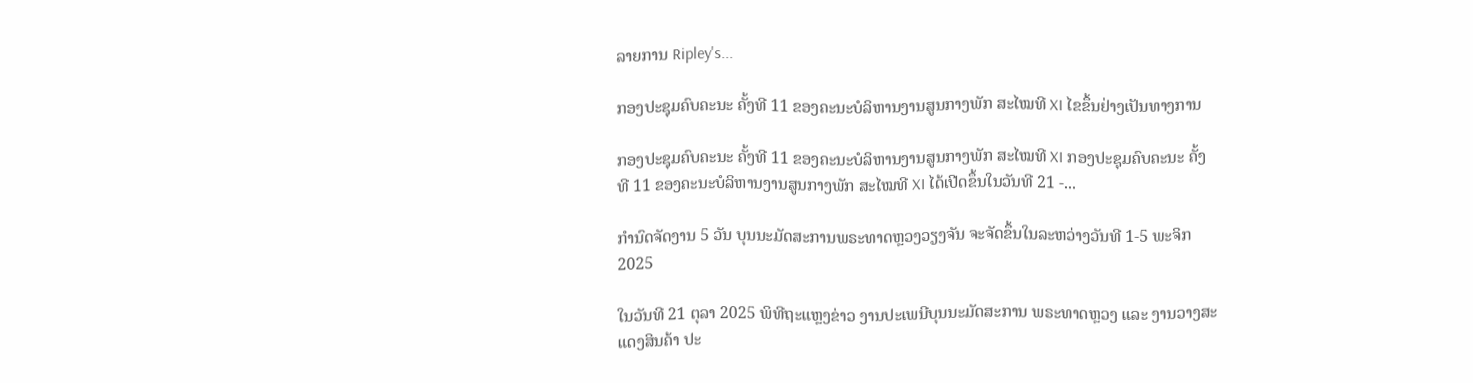ລາຍການ Ripley's...

ກອງປະຊຸມຄົບຄະນະ ຄັ້ງທີ 11 ຂອງຄະນະບໍລິຫານງານສູນກາງພັກ ສະໄໝທີ XI ໄຂຂຶ້ນຢ່າງເປັນທາງການ

ກອງປະຊຸມຄົບຄະນະ ຄັ້ງທີ 11 ຂອງຄະນະບໍລິຫານງານສູນກາງພັກ ສະໄໝທີ XI ກອງປະຊຸມຄົບຄະນະ ຄັ້ງທີ 11 ຂອງຄະນະບໍລິຫານງານສູນກາງພັກ ສະໄໝທີ XI ໄດ້ເປີດຂຶ້ນໃນວັນທີ 21 -...

ກຳນົດຈັດງານ 5 ວັນ ບຸນນະມັດສະການພຣະທາດຫຼວງວຽງຈັນ ຈະຈັດຂຶ້ນໃນລະຫວ່າງວັນທີ 1-5 ພະຈິກ 2025

ໃນວັນທີ 21 ຕຸລາ 2025 ພິທີຖະແຫຼງຂ່າວ ງານປະເພນີບຸນນະມັດສະການ ພຣະທາດຫຼວງ ແລະ ງານວາງສະແດງສິນຄ້າ ປະ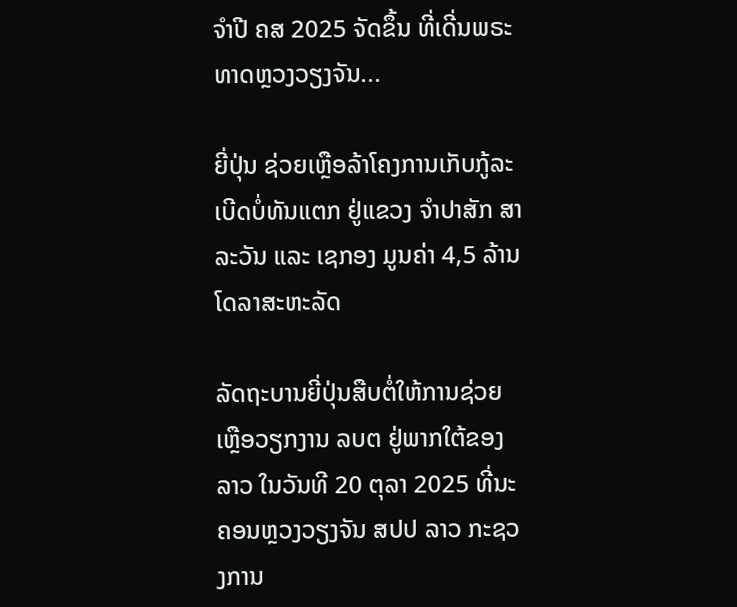ຈຳປີ ຄສ 2025 ຈັດຂຶ້ນ ທີ່ເດີ່ນພຣະທາດຫຼວງວຽງຈັນ...

ຍີ່ປຸ່ນ ຊ່ວຍເຫຼືອລ້າໂຄງການເກັບກູ້ລະເບີດບໍ່ທັນແຕກ ຢູ່ແຂວງ ຈຳປາສັກ ສາລະວັນ ແລະ ເຊກອງ ມູນຄ່າ 4,5 ລ້ານໂດລາສະຫະລັດ

ລັດຖະບານຍີ່ປຸ່ນສືບຕໍ່ໃຫ້ການຊ່ວຍເຫຼືອວຽກງານ ລບຕ ຢູ່ພາກໃຕ້ຂອງລາວ ໃນວັນທີ 20 ຕຸລາ 2025 ທີ່ນະຄອນຫຼວງວຽງຈັນ ສປປ ລາວ ກະຊວງການ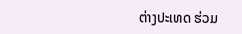ຕ່າງປະເທດ ຮ່ວມ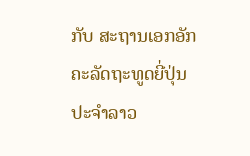ກັບ ສະຖານເອກອັກຄະລັດຖະທູດຍີ່ປຸ່ນ ປະຈໍາລາວ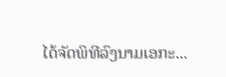ໄດ້ຈັດພິທີລົງນາມເອກະ...